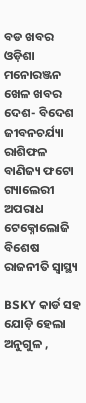ବଡ ଖବର ଓଡ଼ିଶା ମନୋରଞ୍ଜନ ଖେଳ ଖବର ଦେଶ- ବିଦେଶ ଜୀବନଚର୍ଯ୍ୟା ରାଶିଫଳ ବାଣିଜ୍ୟ ଫଟୋ ଗ୍ୟାଲେରୀ ଅପରାଧ ଟେକ୍ନୋଲୋଜି ବିଶେଷ ରାଜନୀତି ସ୍ଵାସ୍ଥ୍ୟ

BSKY କାର୍ଡ ସହ ଯୋଡ଼ି ହେଲା ଅନୁଗୁଳ ,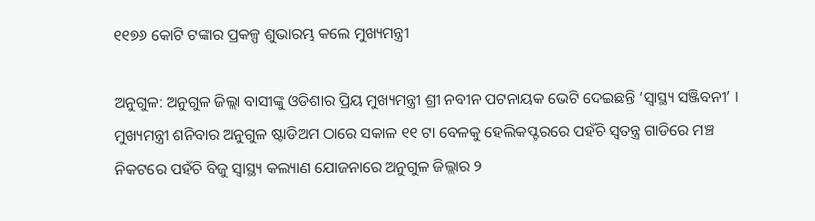୧୧୭୬ କୋଟି ଟଙ୍କାର ପ୍ରକଳ୍ପ ଶୁଭାରମ୍ଭ କଲେ ମୁଖ୍ୟମନ୍ତ୍ରୀ

ଅନୁଗୁଳ: ଅନୁଗୁଳ ଜିଲ୍ଲା ବାସୀଙ୍କୁ ଓଡିଶାର ପ୍ରିୟ ମୁଖ୍ୟମନ୍ତ୍ରୀ ଶ୍ରୀ ନବୀନ ପଟନାୟକ ଭେଟି ଦେଇଛନ୍ତି ‘ସ୍ୱାସ୍ଥ୍ୟ ସଞ୍ଜିବନୀ’ । ମୁଖ୍ୟମନ୍ତ୍ରୀ ଶନିବାର ଅନୁଗୁଳ ଷ୍ଟାଡିଅମ ଠାରେ ସକାଳ ୧୧ ଟା ବେଳକୁ ହେଲିକପ୍ଟରରେ ପହଁଚି ସ୍ୱତନ୍ତ୍ର ଗାଡିରେ ମଞ୍ଚ ନିକଟରେ ପହଁଚି ବିଜୁ ସ୍ୱାସ୍ଥ୍ୟ କଲ୍ୟାଣ ଯୋଜନାରେ ଅନୁଗୁଳ ଜିଲ୍ଲାର ୨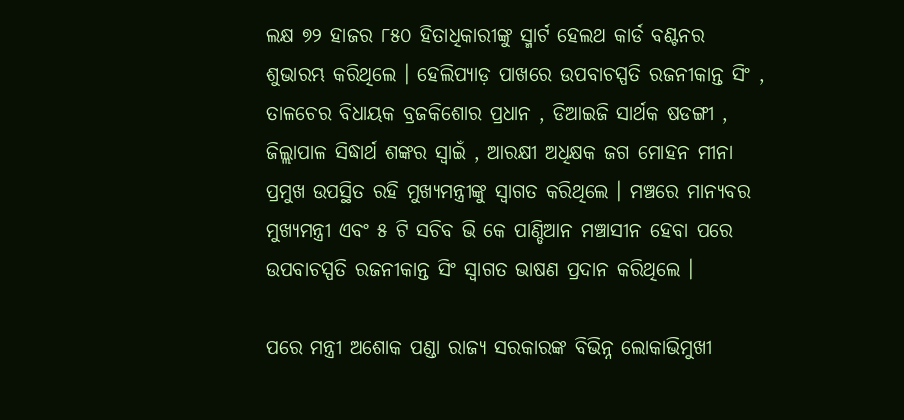ଲକ୍ଷ ୭୨ ହାଜର ୮୫୦ ହିତାଧିକାରୀଙ୍କୁ ସ୍ମାର୍ଟ ହେଲଥ କାର୍ଡ ବଣ୍ଟନର ଶୁଭାରମ୍ଭ କରିଥିଲେ । ହେଲିପ୍ୟାଡ଼ ପାଖରେ ଉପବାଚସ୍ପତି ରଜନୀକାନ୍ତ ସିଂ , ତାଳଚେର ବିଧାୟକ ବ୍ରଜକିଶୋର ପ୍ରଧାନ , ଡିଆଇଜି ସାର୍ଥକ ଷଡଙ୍ଗୀ , ଜିଲ୍ଲାପାଳ ସିଦ୍ଧାର୍ଥ ଶଙ୍କର ସ୍ବାଇଁ , ଆରକ୍ଷୀ ଅଧିକ୍ଷକ ଜଗ ମୋହନ ମୀନା ପ୍ରମୁଖ ଉପସ୍ଥିତ ରହି ମୁଖ୍ୟମନ୍ତ୍ରୀଙ୍କୁ ସ୍ୱାଗତ କରିଥିଲେ । ମଞ୍ଚରେ ମାନ୍ୟବର ମୁଖ୍ୟମନ୍ତ୍ରୀ ଏବଂ ୫ ଟି ସଚିବ ଭି କେ ପାଣ୍ଡିଆନ ମଞ୍ଚାସୀନ ହେବା ପରେ ଉପବାଚସ୍ପତି ରଜନୀକାନ୍ତ ସିଂ ସ୍ୱାଗତ ଭାଷଣ ପ୍ରଦାନ କରିଥିଲେ ।

ପରେ ମନ୍ତ୍ରୀ ଅଶୋକ ପଣ୍ଡା ରାଜ୍ୟ ସରକାରଙ୍କ ବିଭିନ୍ନ ଲୋକାଭିମୁଖୀ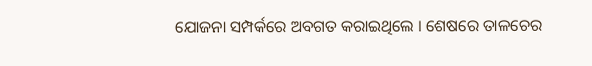ଯୋଜନା ସମ୍ପର୍କରେ ଅବଗତ କରାଇଥିଲେ । ଶେଷରେ ତାଳଚେର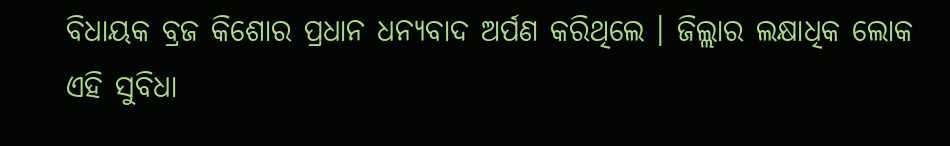ବିଧାୟକ ବ୍ରଜ କିଶୋର ପ୍ରଧାନ ଧନ୍ୟବାଦ ଅର୍ପଣ କରିଥିଲେ । ଜିଲ୍ଲାର ଲକ୍ଷାଧିକ ଲୋକ ଏହି ସୁବିଧା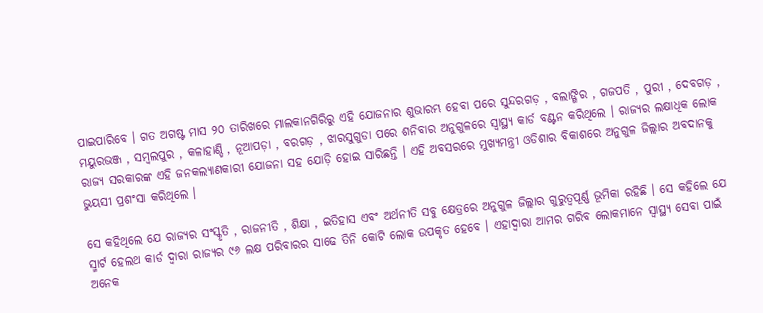ପାଇପାରିବେ । ଗତ ଅଗଷ୍ଟ ମାସ ୨୦ ତାରିଖରେ ମାଲକାନଗିରିରୁ ଏହି ଯୋଜନାର ଶୁଭାରମ୍ଭ ହେବା ପରେ ସୁନ୍ଦରଗଡ଼ , ବଲାଙ୍ଗିର , ଗଜପତି , ପୁରୀ , ଦେବଗଡ଼ , ମୟୁରଭଞ୍ଜ , ସମ୍ବଲପୁର , କଳାହାଣ୍ଡି , ନୂଆପଡ଼ା , ବରଗଡ଼ , ଝାରସୁଗୁଡା ପରେ ଶନିବାର ଅନୁଗୁଳରେ ସ୍ୱାସ୍ଥ୍ୟ କାର୍ଡ ବଣ୍ଟନ କରିଥିଲେ । ରାଜ୍ୟର ଲକ୍ଷାଧିକ ଲୋକ ରାଜ୍ୟ ସରକାରଙ୍କ ଏହି ଜନକଲ୍ୟାଣକାରୀ ଯୋଜନା ସହ ଯୋଡ଼ି ହୋଇ ସାରିଛନ୍ତି । ଏହି ଅବସରରେ ମୁଖ୍ୟମନ୍ତ୍ରୀ ଓଡିଶାର ବିକାଶରେ ଅନୁଗୁଳ ଜିଲ୍ଲାର ଅବଦାନକୁ ଭୁୟସୀ ପ୍ରଶଂସା କରିଥିଲେ ।

ସେ କହିଥିଲେ ଯେ ରାଜ୍ୟର ସଂସ୍କୃତି , ରାଜନୀତି , ଶିକ୍ଷା , ଇତିହାସ ଏବଂ ଅର୍ଥନୀତି ସବୁ କ୍ଷେତ୍ରରେ ଅନୁଗୁଳ ଜିଲ୍ଲାର ଗୁରୁତ୍ୱପୂର୍ଣ୍ଣ ଭୂମିକା ରହିଛି । ସେ କହିଲେ ଯେ ସ୍ମାର୍ଟ ହେଲଥ କାର୍ଡ ଦ୍ୱାରା ରାଜ୍ୟର ୯୬ ଲକ୍ଷ ପରିବାରର ସାଢେ ତିନି କୋଟି ଲୋକ ଉପକୃତ ହେବେ । ଏହାଦ୍ୱାରା ଆମର ଗରିବ ଲୋକମାନେ ସ୍ୱାସ୍ଥ୍ୟ ସେବା ପାଇଁ ଅନେକ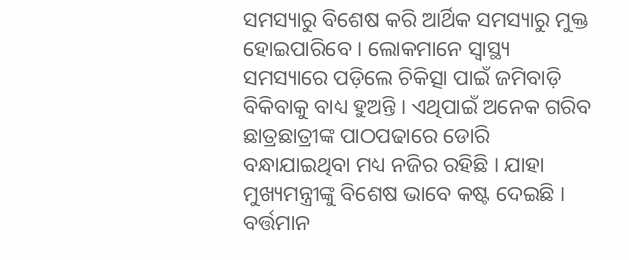ସମସ୍ୟାରୁ ବିଶେଷ କରି ଆର୍ଥିକ ସମସ୍ୟାରୁ ମୁକ୍ତ ହୋଇପାରିବେ । ଲୋକମାନେ ସ୍ୱାସ୍ଥ୍ୟ ସମସ୍ୟାରେ ପଡ଼ିଲେ ଚିକିତ୍ସା ପାଇଁ ଜମିବାଡ଼ି ବିକିବାକୁ ବାଧ୍ୟ ହୁଅନ୍ତି । ଏଥିପାଇଁ ଅନେକ ଗରିବ ଛାତ୍ରଛାତ୍ରୀଙ୍କ ପାଠପଢାରେ ଡୋରି ବନ୍ଧାଯାଇଥିବା ମଧ୍ୟ ନଜିର ରହିଛି । ଯାହା ମୁଖ୍ୟମନ୍ତ୍ରୀଙ୍କୁ ବିଶେଷ ଭାବେ କଷ୍ଟ ଦେଇଛି । ବର୍ତ୍ତମାନ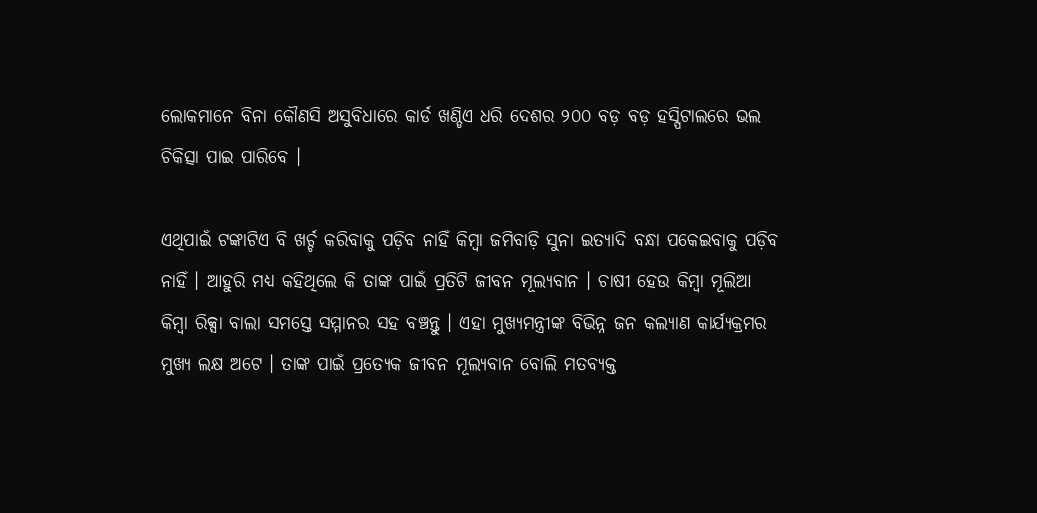ଲୋକମାନେ ବିନା କୌଣସି ଅସୁବିଧାରେ କାର୍ଡ ଖଣ୍ଡିଏ ଧରି ଦେଶର ୨୦୦ ବଡ଼ ବଡ଼ ହସ୍ପିଟାଲରେ ଭଲ ଚିକିତ୍ସା ପାଇ ପାରିବେ ।

ଏଥିପାଇଁ ଟଙ୍କାଟିଏ ବି ଖର୍ଚ୍ଚ କରିବାକୁ ପଡ଼ିବ ନାହିଁ କିମ୍ବା ଜମିବାଡ଼ି ସୁନା ଇତ୍ୟାଦି ବନ୍ଧା ପକେଇବାକୁ ପଡ଼ିବ ନାହିଁ । ଆହୁରି ମଧ୍ୟ କହିଥିଲେ କି ତାଙ୍କ ପାଇଁ ପ୍ରତିଟି ଜୀବନ ମୂଲ୍ୟବାନ । ଚାଷୀ ହେଉ କିମ୍ବା ମୂଲିଆ କିମ୍ବା ରିକ୍ସା ବାଲା ସମସ୍ତେ ସମ୍ମାନର ସହ ବଞ୍ଚନ୍ତୁ । ଏହା ମୁଖ୍ୟମନ୍ତ୍ରୀଙ୍କ ବିଭିନ୍ନ ଜନ କଲ୍ୟାଣ କାର୍ଯ୍ୟକ୍ରମର ମୁଖ୍ୟ ଲକ୍ଷ ଅଟେ । ତାଙ୍କ ପାଇଁ ପ୍ରତ୍ୟେକ ଜୀବନ ମୂଲ୍ୟବାନ ବୋଲି ମତବ୍ୟକ୍ତ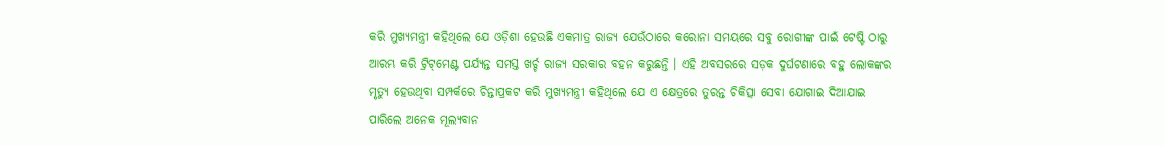କରି ମୁଖ୍ୟମନ୍ତ୍ରୀ କହିଥିଲେ ଯେ ଓଡ଼ିଶା ହେଉଛି ଏକମାତ୍ର ରାଜ୍ୟ ଯେଉଁଠାରେ କରୋନା ସମୟରେ ସବୁ ରୋଗୀଙ୍କ ପାଇଁ ଟେଷ୍ଟି ଠାରୁ ଆରମ୍ଭ କରି ଟ୍ରିଟ୍‌ମେଣ୍ଟ ପର୍ଯ୍ୟନ୍ତ ସମସ୍ତ ଖର୍ଚ୍ଚ ରାଜ୍ୟ ସରକାର ବହନ କରୁଛନ୍ତି । ଏହି ଅବସରରେ ସଡ଼କ ଦୁର୍ଘଟଣାରେ ବହୁ ଲୋକଙ୍କର ମୃତ୍ୟୁ ହେଉଥିବା ସମ୍ପର୍କରେ ଚିନ୍ତାପ୍ରକଟ କରି ମୁଖ୍ୟମନ୍ତ୍ରୀ କହିଥିଲେ ଯେ ଏ କ୍ଷେତ୍ରରେ ତୁରନ୍ତ ଚିକିତ୍ସା ସେବା ଯୋଗାଇ ଦିଆଯାଇ ପାରିଲେ ଅନେକ ମୂଲ୍ୟବାନ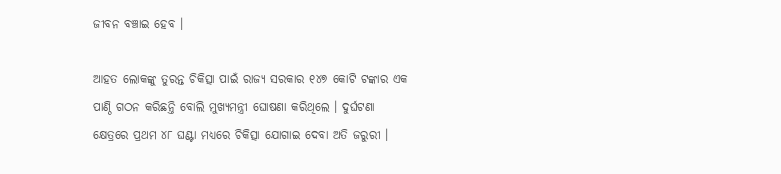ଜୀବନ ବଞ୍ଚାଇ ହେବ ।

ଆହତ ଲୋକଙ୍କୁ ତୁରନ୍ତ ଚିକିତ୍ସା ପାଇଁ ରାଜ୍ୟ ସରକାର ୧୪୭ କୋଟି ଟଙ୍କାର ଏକ ପାଣ୍ଠି ଗଠନ କରିଛନ୍ତି ବୋଲି ମୁଖ୍ୟମନ୍ତ୍ରୀ ଘୋଷଣା କରିଥିଲେ । ଦୁର୍ଘଟଣା କ୍ଷେତ୍ରରେ ପ୍ରଥମ ୪୮ ଘଣ୍ଟା ମଧ୍ୟରେ ଚିକିତ୍ସା ଯୋଗାଇ ଦେବା ଅତି ଜରୁରୀ ।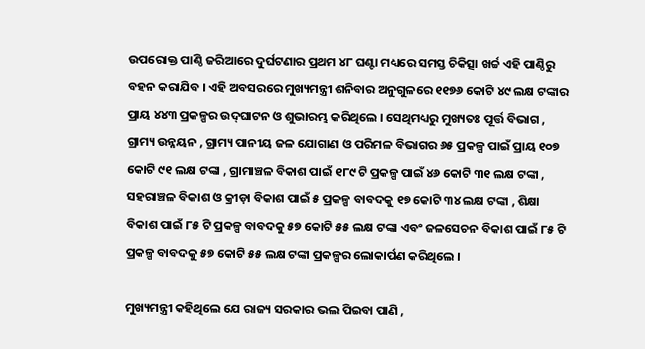ଉପରୋକ୍ତ ପାଣ୍ଠି ଜରିଆରେ ଦୁର୍ଘଟଣାର ପ୍ରଥମ ୪୮ ଘଣ୍ଟା ମଧ୍ୟରେ ସମସ୍ତ ଚିକିତ୍ସା ଖର୍ଚ୍ଚ ଏହି ପାଣ୍ଠିରୁ ବହନ କରାଯିବ । ଏହି ଅବସରରେ ମୁଖ୍ୟମନ୍ତ୍ରୀ ଶନିବାର ଅନୁଗୁଳରେ ୧୧୭୬ କୋଟି ୪୯ ଲକ୍ଷ ଟଙ୍କାର ପ୍ରାୟ ୪୪୩ ପ୍ରକଳ୍ପର ଉଦ୍‌ଘାଟନ ଓ ଶୁଭାରମ୍ଭ କରିଥିଲେ । ସେଥିମଧ୍ୟରୁ ମୁଖ୍ୟତଃ ପୂର୍ତ୍ତ ବିଭାଗ , ଗ୍ରାମ୍ୟ ଉନ୍ନୟନ , ଗ୍ରାମ୍ୟ ପାନୀୟ ଜଳ ଯୋଗାଣ ଓ ପରିମଳ ବିଭାଗର ୬୫ ପ୍ରକଳ୍ପ ପାଇଁ ପ୍ରାୟ ୧୦୭ କୋଟି ୯୧ ଲକ୍ଷ ଟଙ୍କା , ଗ୍ରାମାଞ୍ଚଳ ବିକାଶ ପାଇଁ ୧୮୯ ଟି ପ୍ରକଳ୍ପ ପାଇଁ ୪୬ କୋଟି ୩୧ ଲକ୍ଷ ଟଙ୍କା , ସହରାଞ୍ଚଳ ବିକାଶ ଓ କ୍ରୀଡ଼ା ବିକାଶ ପାଇଁ ୫ ପ୍ରକଳ୍ପ ବାବଦକୁ ୧୭ କୋଟି ୩୪ ଲକ୍ଷ ଟଙ୍କା , ଶିକ୍ଷା ବିକାଶ ପାଇଁ ୮୫ ଟି ପ୍ରକଳ୍ପ ବାବଦକୁ ୫୭ କୋଟି ୫୫ ଲକ୍ଷ ଟଙ୍କା ଏବଂ ଜଳସେଚନ ବିକାଶ ପାଇଁ ୮୫ ଟି ପ୍ରକଳ୍ପ ବାବଦକୁ ୫୭ କୋଟି ୫୫ ଲକ୍ଷ ଟଙ୍କା ପ୍ରକଳ୍ପର ଲୋକାର୍ପଣ କରିଥିଲେ ।

ମୁଖ୍ୟମନ୍ତ୍ରୀ କହିଥିଲେ ଯେ ରାଜ୍ୟ ସରକାର ଭଲ ପିଇବା ପାଣି ,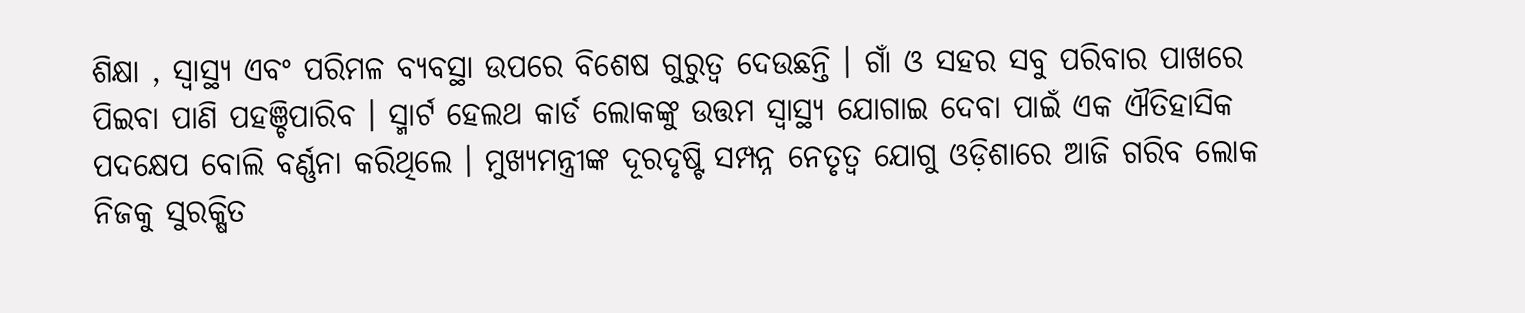ଶିକ୍ଷା , ସ୍ୱାସ୍ଥ୍ୟ ଏବଂ ପରିମଳ ବ୍ୟବସ୍ଥା ଉପରେ ବିଶେଷ ଗୁରୁତ୍ବ ଦେଉଛନ୍ତି । ଗାଁ ଓ ସହର ସବୁ ପରିବାର ପାଖରେ ପିଇବା ପାଣି ପହଞ୍ଚିପାରିବ । ସ୍ମାର୍ଟ ହେଲଥ କାର୍ଡ ଲୋକଙ୍କୁ ଉତ୍ତମ ସ୍ବାସ୍ଥ୍ୟ ଯୋଗାଇ ଦେବା ପାଇଁ ଏକ ଐତିହାସିକ ପଦକ୍ଷେପ ବୋଲି ବର୍ଣ୍ଣନା କରିଥିଲେ । ମୁଖ୍ୟମନ୍ତ୍ରୀଙ୍କ ଦୂରଦୃଷ୍ଟି ସମ୍ପନ୍ନ ନେତୃତ୍ୱ ଯୋଗୁ ଓଡ଼ିଶାରେ ଆଜି ଗରିବ ଲୋକ ନିଜକୁ ସୁରକ୍ଷିତ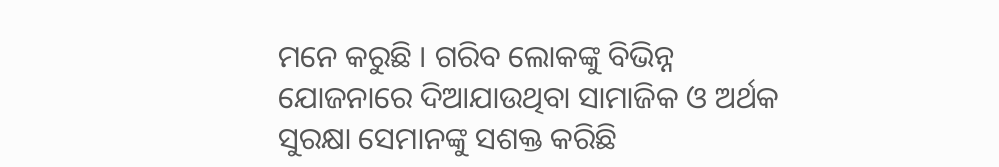ମନେ କରୁଛି । ଗରିବ ଲୋକଙ୍କୁ ବିଭିନ୍ନ ଯୋଜନାରେ ଦିଆଯାଉଥିବା ସାମାଜିକ ଓ ଅର୍ଥକ ସୁରକ୍ଷା ସେମାନଙ୍କୁ ସଶକ୍ତ କରିଛି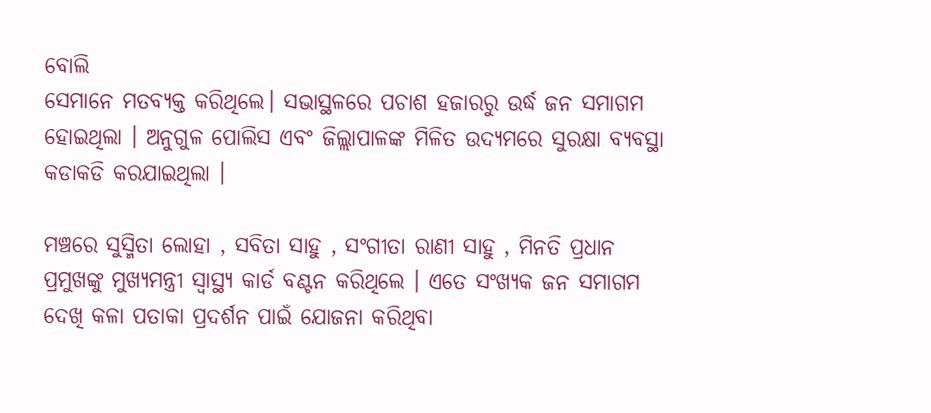ବୋଲି
ସେମାନେ ମତବ୍ୟକ୍ତ କରିଥିଲେ। ସଭାସ୍ଥଳରେ ପଚାଶ ହଜାରରୁ ଉର୍ଦ୍ଧ ଜନ ସମାଗମ ହୋଇଥିଲା । ଅନୁଗୁଳ ପୋଲିସ ଏବଂ ଜିଲ୍ଲାପାଳଙ୍କ ମିଳିତ ଉଦ୍ୟମରେ ସୁରକ୍ଷା ବ୍ୟବସ୍ଥା କଡାକଡି କରଯାଇଥିଲା ।

ମଞ୍ଚରେ ସୁସ୍ମିତା ଲୋହା , ସବିତା ସାହୁ , ସଂଗୀତା ରାଣୀ ସାହୁ , ମିନତି ପ୍ରଧାନ ପ୍ରମୁଖଙ୍କୁ ମୁଖ୍ୟମନ୍ତ୍ରୀ ସ୍ୱାସ୍ଥ୍ୟ କାର୍ଡ ବଣ୍ଟନ କରିଥିଲେ । ଏତେ ସଂଖ୍ୟକ ଜନ ସମାଗମ ଦେଖି କଳା ପତାକା ପ୍ରଦର୍ଶନ ପାଇଁ ଯୋଜନା କରିଥିବା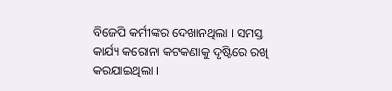ବିଜେପି କର୍ମୀଙ୍କର ଦେଖାନଥିଲା । ସମସ୍ତ କାର୍ଯ୍ୟ କରୋନା କଟକଣାକୁ ଦୃଷ୍ଟିରେ ରଖି କରଯାଇଥିଲା ।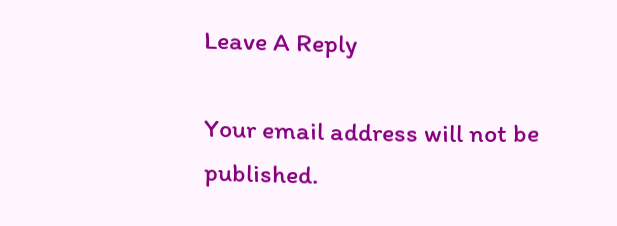Leave A Reply

Your email address will not be published.